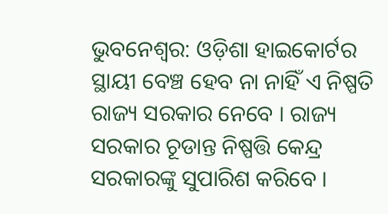ଭୁବନେଶ୍ବର: ଓଡ଼ିଶା ହାଇକୋର୍ଟର ସ୍ଥାୟୀ ବେଞ୍ଚ ହେବ ନା ନାହିଁ ଏ ନିଷ୍ପତି ରାଜ୍ୟ ସରକାର ନେବେ । ରାଜ୍ୟ ସରକାର ଚୂଡାନ୍ତ ନିଷ୍ପତ୍ତି କେନ୍ଦ୍ର ସରକାରଙ୍କୁ ସୁପାରିଶ କରିବେ ।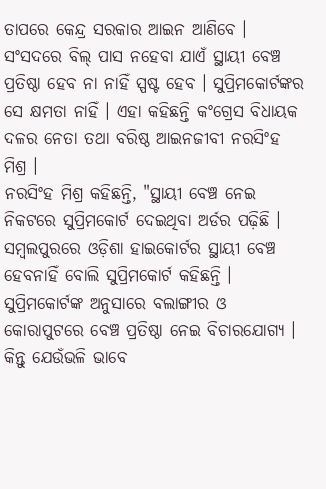ତାପରେ କେନ୍ଦ୍ର ସରକାର ଆଇନ ଆଣିବେ । ସଂସଦରେ ବିଲ୍ ପାସ ନହେବା ଯାଏଁ ସ୍ଥାୟୀ ବେଞ୍ଚ ପ୍ରତିଷ୍ଠା ହେବ ନା ନାହିଁ ସ୍ପଷ୍ଟ ହେବ । ସୁପ୍ରିମକୋର୍ଟଙ୍କର ସେ କ୍ଷମତା ନାହିଁ । ଏହା କହିଛନ୍ତି କଂଗ୍ରେସ ବିଧାୟକ ଦଳର ନେତା ତଥା ବରିଷ୍ଠ ଆଇନଜୀବୀ ନରସିଂହ ମିଶ୍ର ।
ନରସିଂହ ମିଶ୍ର କହିଛନ୍ତି, "ସ୍ଥାୟୀ ବେଞ୍ଚ ନେଇ ନିକଟରେ ସୁପ୍ରିମକୋର୍ଟ ଦେଇଥିବା ଅର୍ଡର ପଢ଼ିଛି । ସମ୍ବଲପୁରରେ ଓଡ଼ିଶା ହାଇକୋର୍ଟର ସ୍ଥାୟୀ ବେଞ୍ଚ ହେବନାହିଁ ବୋଲି ସୁପ୍ରିମକୋର୍ଟ କହିଛନ୍ତି । ସୁପ୍ରିମକୋର୍ଟଙ୍କ ଅନୁସାରେ ବଲାଙ୍ଗୀର ଓ କୋରାପୁଟରେ ବେଞ୍ଚ ପ୍ରତିଷ୍ଠା ନେଇ ବିଚାରଯୋଗ୍ୟ । କିନ୍ତୁ ଯେଉଁଭଳି ଭାବେ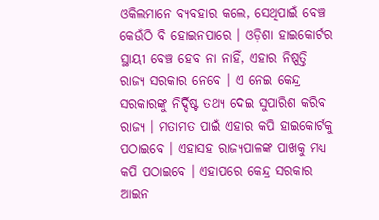ଓକିଲମାନେ ବ୍ୟବହାର କଲେ, ସେଥିପାଇଁ ବେଞ୍ଚ କେଉଁଠି ବି ହୋଇନପାରେ । ଓଡ଼ିଶା ହାଇକୋର୍ଟର ସ୍ଥାୟୀ ବେଞ୍ଚ ହେବ ନା ନାହିଁ, ଏହାର ନିଷ୍ପତ୍ତି ରାଜ୍ୟ ସରକାର ନେବେ । ଏ ନେଇ କେନ୍ଦ୍ର ସରକାରଙ୍କୁ ନିର୍ଦ୍ଦିଷ୍ଟ ତଥ୍ୟ ଦେଇ ସୁପାରିଶ କରିବ ରାଜ୍ୟ । ମତାମତ ପାଇଁ ଏହାର କପି ହାଇକୋର୍ଟକୁ ପଠାଇବେ । ଏହାସହ ରାଜ୍ୟପାଳଙ୍କ ପାଖକୁ ମଧ୍ୟ କପି ପଠାଇବେ । ଏହାପରେ କେନ୍ଦ୍ର ସରକାର ଆଇନ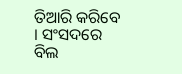ତିଆରି କରିବେ । ସଂସଦରେ ବିଲ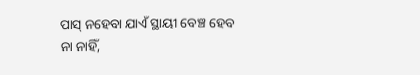ପାସ୍ ନହେବା ଯାଏଁ ସ୍ଥାୟୀ ବେଞ୍ଚ ହେବ ନା ନାହିଁ,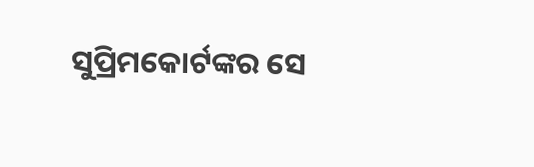ସୁପ୍ରିମକୋର୍ଟଙ୍କର ସେ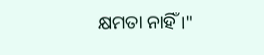କ୍ଷମତା ନାହିଁ ।"